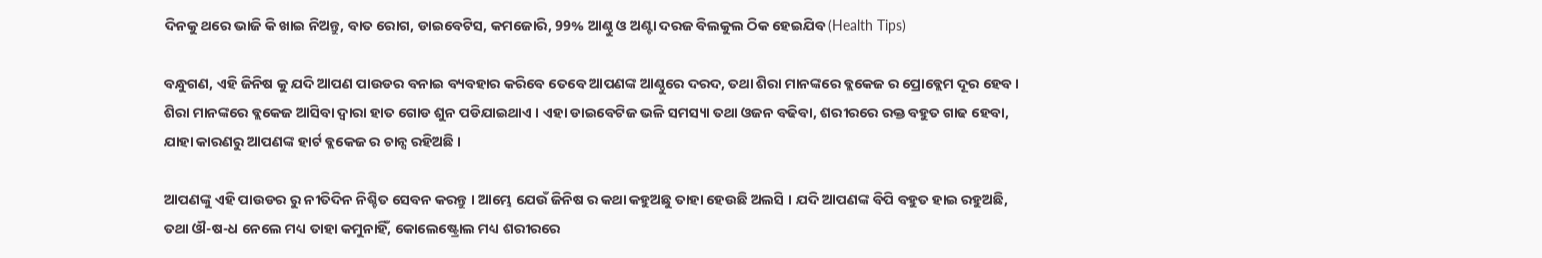ଦିନକୁ ଥରେ ଭାଜି କି ଖାଇ ନିଅନ୍ତୁ, ବାତ ରୋଗ, ଡାଇବେଟିସ, କମଜୋରି, 99% ଆଣ୍ଠୁ ଓ ଅଣ୍ଟା ଦରଜ ବିଲକୁଲ ଠିକ ହେଇଯିବ (Health Tips)

ବନ୍ଧୁଗଣ, ଏହି ଜିନିଷ କୁ ଯଦି ଆପଣ ପାଉଡର ବନାଇ ବ୍ୟବହାର କରିବେ ତେବେ ଆପଣଙ୍କ ଆଣ୍ଠୁରେ ଦରଦ, ତଥା ଶିରା ମାନଙ୍କରେ ବ୍ଲକେଜ ର ପ୍ରୋବ୍ଲେମ ଦୂର ହେବ । ଶିରା ମାନଙ୍କରେ ବ୍ଲକେଜ ଆସିବା ଦ୍ଵାରା ହାତ ଗୋଡ ଶୁନ ପଡିଯାଇଥାଏ । ଏହା ଡାଇବେଟିଜ ଭଳି ସମସ୍ୟା ତଥା ଓଜନ ବଢିବା, ଶରୀରରେ ରକ୍ତ ବହୁତ ଗାଢ ହେବା, ଯାହା କାରଣରୁ ଆପଣଙ୍କ ହାର୍ଟ ବ୍ଲକେଜ ର ଚାନ୍ସ ରହିଅଛି ।

ଆପଣଙ୍କୁ ଏହି ପାଉଡର ରୁ ନୀତିଦିନ ନିଶ୍ଚିତ ସେବନ କରନ୍ତୁ । ଆମ୍ଭେ ଯେଉଁ ଜିନିଷ ର କଥା କହୁଅଛୁ ତାହା ହେଉଛି ଅଲସି । ଯଦି ଆପଣଙ୍କ ବିପି ବହୁତ ହାଇ ରହୁଅଛି, ତଥା ଔ-ଷ-ଧ ନେଲେ ମଧ୍ୟ ତାହା କମୁନାହିଁ, କୋଲେଷ୍ଟ୍ରୋଲ ମଧ୍ୟ ଶରୀରରେ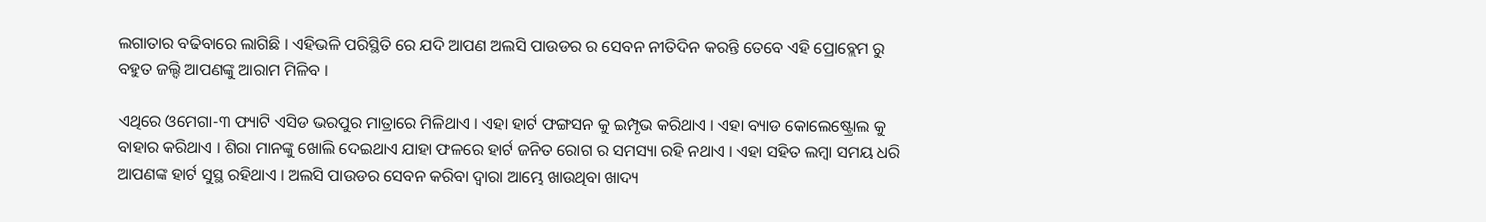ଲଗାତାର ବଢିବାରେ ଲାଗିଛି । ଏହିଭଳି ପରିସ୍ଥିତି ରେ ଯଦି ଆପଣ ଅଲସି ପାଉଡର ର ସେବନ ନୀତିଦିନ କରନ୍ତି ତେବେ ଏହି ପ୍ରୋବ୍ଲେମ ରୁ ବହୁତ ଜଲ୍ଦି ଆପଣଙ୍କୁ ଆରାମ ମିଳିବ ।

ଏଥିରେ ଓମେଗା-୩ ଫ୍ୟାଟି ଏସିଡ ଭରପୁର ମାତ୍ରାରେ ମିଳିଥାଏ । ଏହା ହାର୍ଟ ଫଙ୍ଗସନ କୁ ଇମ୍ପୃଭ କରିଥାଏ । ଏହା ବ୍ୟାଡ କୋଲେଷ୍ଟ୍ରୋଲ କୁ ବାହାର କରିଥାଏ । ଶିରା ମାନଙ୍କୁ ଖୋଲି ଦେଇଥାଏ ଯାହା ଫଳରେ ହାର୍ଟ ଜନିତ ରୋଗ ର ସମସ୍ୟା ରହି ନଥାଏ । ଏହା ସହିତ ଲମ୍ବା ସମୟ ଧରି ଆପଣଙ୍କ ହାର୍ଟ ସୁସ୍ଥ ରହିଥାଏ । ଅଲସି ପାଉଡର ସେବନ କରିବା ଦ୍ଵାରା ଆମ୍ଭେ ଖାଉଥିବା ଖାଦ୍ୟ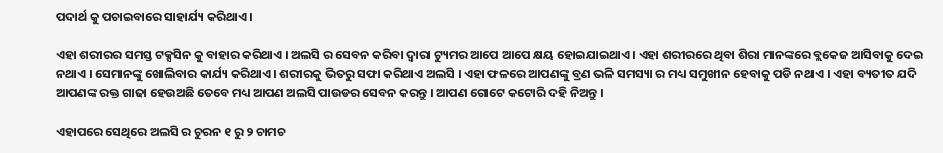ପଦାର୍ଥ କୁ ପଚାଇବାରେ ସାହାର୍ଯ୍ୟ କରିଥାଏ ।

ଏହା ଶରୀରର ସମସ୍ତ ଟକ୍ସସିନ କୁ ବାହାର କରିଥାଏ । ଅଲସି ର ସେବନ କରିବା ଦ୍ଵାରା ଟ୍ୟୁମର ଆପେ ଆପେ କ୍ଷୟ ହୋଇଯାଇଥାଏ । ଏହା ଶରୀରରେ ଥିବା ଶିରା ମାନଙ୍କରେ ବ୍ଲକେଜ ଆସିବାକୁ ଦେଇ ନଥାଏ । ସେମାନଙ୍କୁ ଖୋଲିବାର କାର୍ଯ୍ୟ କରିଥାଏ । ଶରୀରକୁ ଭିତରୁ ସଫା କରିଥାଏ ଅଲସି । ଏହା ଫଳରେ ଆପଣଙ୍କୁ ବ୍ରଣ ଭଳି ସମସ୍ୟା ର ମଧ୍ୟ ସମୁଖୀନ ହେବାକୁ ପଡି ନଥାଏ । ଏହା ବ୍ୟତୀତ ଯଦି ଆପଣଙ୍କ ରକ୍ତ ଗାଢା ହେଉଅଛି ତେବେ ମଧ୍ୟ ଆପଣ ଅଲସି ପାଉଡର ସେବନ କରନ୍ତୁ । ଆପଣ ଗୋଟେ କଟୋରି ଦହି ନିଅନ୍ତୁ ।

ଏହାପରେ ସେଥିରେ ଅଲସି ର ଚୁରନ ୧ ରୁ ୨ ଚାମଚ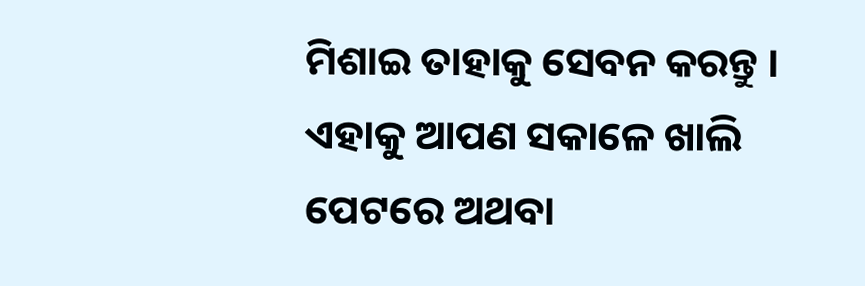ମିଶାଇ ତାହାକୁ ସେବନ କରନ୍ତୁ । ଏହାକୁ ଆପଣ ସକାଳେ ଖାଲି ପେଟରେ ଅଥବା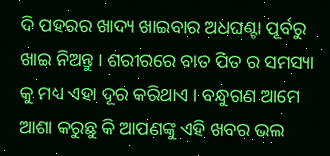ଦି ପହରର ଖାଦ୍ୟ ଖାଇବାର ଅଧଘଣ୍ଟା ପୂର୍ବରୁ ଖାଇ ନିଅନ୍ତୁ । ଶରୀରରେ ବାତ ପିତ ର ସମସ୍ୟା କୁ ମଧ୍ୟ ଏହା ଦୂର କରିଥାଏ । ବନ୍ଧୁଗଣ ଆମେ ଆଶା କରୁଛୁ କି ଆପଣଙ୍କୁ ଏହି ଖବର ଭଲ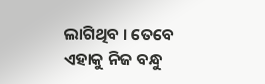ଲାଗିଥିବ । ତେବେ ଏହାକୁ ନିଜ ବନ୍ଧୁ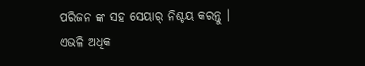ପରିଜନ ଙ୍କ ସହ ସେୟାର୍ ନିଶ୍ଚୟ କରନ୍ତୁ । ଏଭଳି ଅଧିକ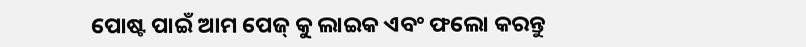ପୋଷ୍ଟ ପାଇଁ ଆମ ପେଜ୍ କୁ ଲାଇକ ଏବଂ ଫଲୋ କରନ୍ତୁ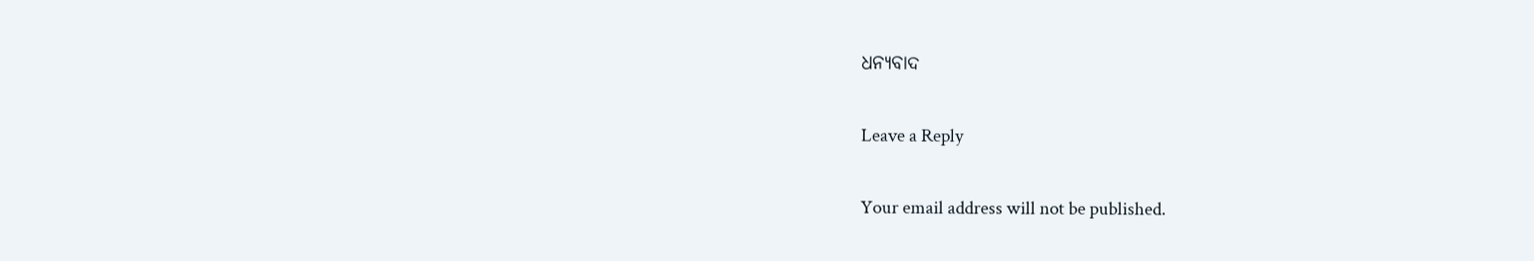ଧନ୍ୟବାଦ

Leave a Reply

Your email address will not be published.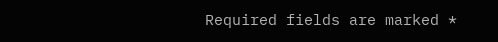Required fields are marked *